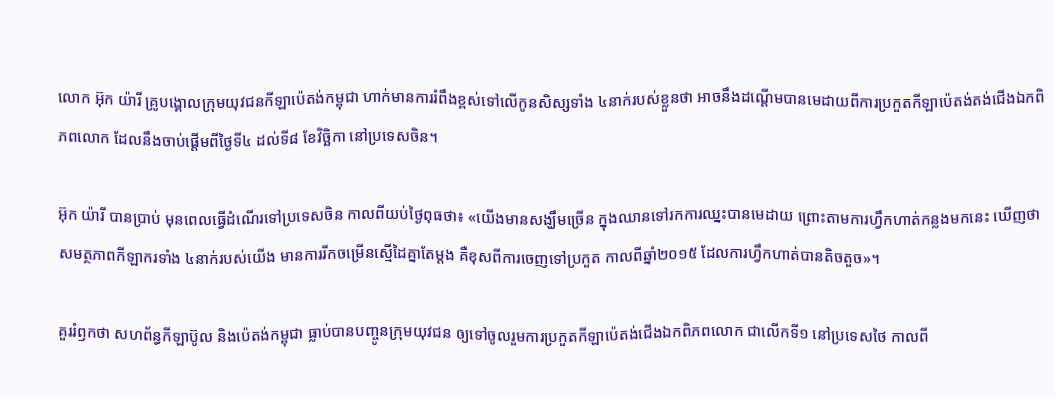លោក អ៊ុក យ៉ារី គ្រូបង្គោលក្រុមយុវជនកីឡាប៉េតង់កម្ពុជា ហាក់មានការរំពឹងខ្ពស់ទៅលើកូនសិស្សទាំង ៤នាក់របស់ខ្លួនថា អាចនឹងដណ្តើមបានមេដាយពីការប្រកួតកីឡាប៉េតង់តង់ជើងឯកពិភពលោក ដែលនឹងចាប់ផ្តើមពីថ្ងៃទី៤ ដល់ទី៨ ខែវិច្ឆិកា នៅប្រទេសចិន។

អ៊ុក យ៉ារី បានប្រាប់ មុនពេលធ្វើដំណើរទៅប្រទេសចិន កាលពីយប់ថ្ងៃពុធថា៖ «យើងមានសង្ឃឹមច្រើន ក្នុងឈានទៅរកការឈ្នះបានមេដាយ ព្រោះតាមការហ្វឹកហាត់កន្លងមកនេះ ឃើញថាសមត្ថភាពកីឡាករទាំង ៤នាក់របស់យើង មានការរីកចម្រើនស្មើដៃគ្នាតែម្តង គឺខុសពីការចេញទៅប្រកួត កាលពីឆ្នាំ២០១៥ ដែលការហ្វឹកហាត់បានតិចតួច»។

គួររំឭកថា សហព័ន្ធកីឡាប៊ូល និងប៉េតង់កម្ពុជា ធ្លាប់បានបញ្ចូនក្រុមយុវជន ឲ្យទៅចូលរួមការប្រកួតកីឡាប៉េតង់ជើងឯកពិភពលោក ជាលើកទី១ នៅប្រទេសថៃ កាលពី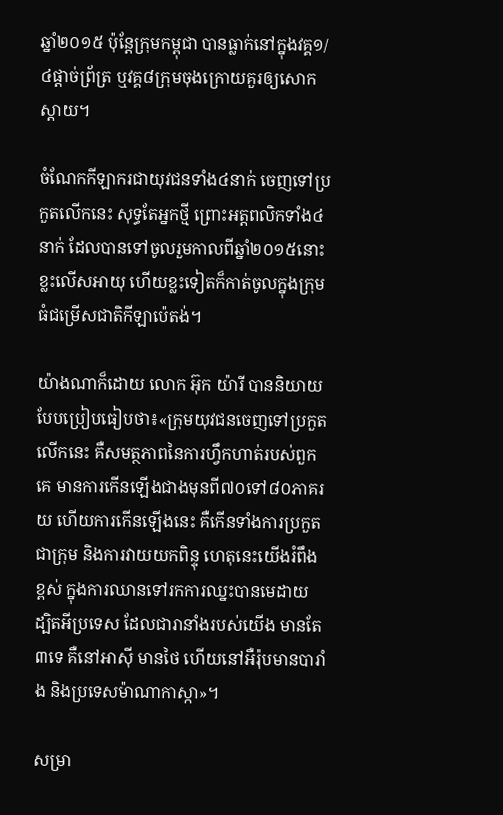ឆ្នាំ២០១៥ ប៉ុន្តែក្រុមកម្ពុជា បានធ្លាក់នៅក្នុងវគ្គ១/៤ផ្តាច់ព្រ័ត្រ ឬវគ្គ៨ក្រុមចុងក្រោយគួរឲ្យសោកស្តាយ។

ចំណែកកីឡាករជាយុវជនទាំង៤នាក់ ចេញទៅប្រកួតលើកនេះ សុទ្ធតែអ្នកថ្មី ព្រោះអត្តពលិកទាំង៤នាក់ ដែលបានទៅចូលរួមកាលពីឆ្នាំ២០១៥នោះ ខ្លះលើសអាយុ ហើយខ្លះទៀតក៏កាត់ចូលក្នុងក្រុមធំជម្រើសជាតិកីឡាប៉េតង់។

យ៉ាងណាក៏ដោយ លោក អ៊ុក យ៉ារី បាននិយាយបែបប្រៀបធៀបថា៖«ក្រុមយុវជនចេញទៅប្រកួតលើកនេះ គឺសមត្ថភាពនៃការហ្វឹកហាត់របស់ពួកគេ មានការកើនឡើងជាងមុនពី៧០ទៅ៨០ភាគរយ ហើយការកើនឡើងនេះ គឺកើនទាំងការប្រកួតជាក្រុម និងការវាយយកពិន្ទុ ហេតុនេះយើងរំពឹងខ្ពស់ ក្នុងការឈានទៅរកការឈ្នះបានមេដាយ ដ្បិតអីប្រទេស ដែលជារានាំងរបស់យើង មានតែ៣ទេ គឺនៅអាស៊ី មានថៃ ហើយនៅអឺរ៉ុបមានបារាំង និងប្រទេសម៉ាណាកាស្កា»។

សម្រា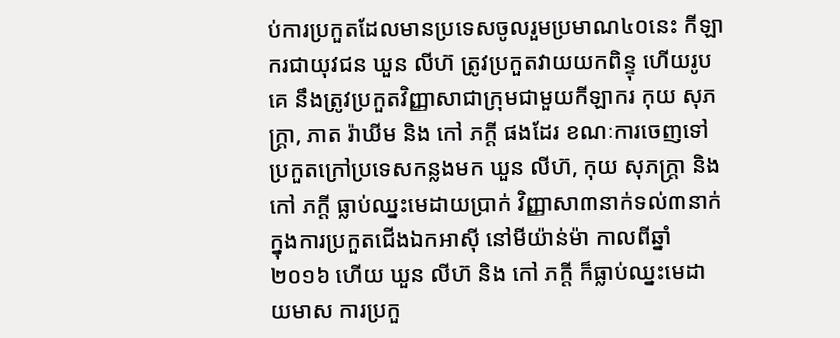ប់ការប្រកួតដែលមានប្រទេសចូលរួមប្រមាណ៤០នេះ កីឡាករជាយុវជន ឃួន លីហ៊ ត្រូវប្រកួតវាយយកពិន្ទុ ហើយរូបគេ នឹងត្រូវប្រកួតវិញ្ញាសាជាក្រុមជាមួយកីឡាករ កុយ សុភក្រ្តា, ភាត រ៉ាឃីម និង កៅ ភក្តី ផងដែរ ខណៈការចេញទៅប្រកួតក្រៅប្រទេសកន្លងមក ឃួន លីហ៊, កុយ សុភក្រ្តា និង កៅ ភក្តី ធ្លាប់ឈ្នះមេដាយប្រាក់ វិញ្ញាសា៣នាក់ទល់៣នាក់ ក្នុងការប្រកួតជើងឯកអាស៊ី នៅមីយ៉ាន់ម៉ា កាលពីឆ្នាំ២០១៦ ហើយ ឃួន លីហ៊ និង កៅ ភក្តី ក៏ធ្លាប់ឈ្នះមេដាយមាស ការប្រកួ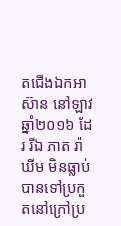តជើងឯកអាស៊ាន នៅឡាវ ឆ្នាំ២០១៦ ដែរ រីឯ ភាត រ៉ាឃីម មិនធ្លាប់បានទៅប្រកួតនៅក្រៅប្រ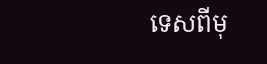ទេសពីមុ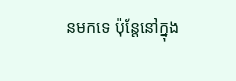នមកទេ ប៉ុន្តែនៅក្នុង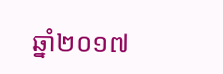ឆ្នាំ២០១៧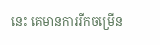នេះ គេមានការរីកចម្រើន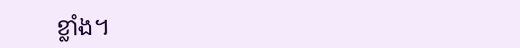ខ្លាំង។